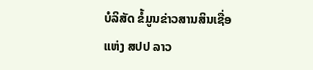ບໍລິສັດ ຂໍ້ມູນຂ່າວສານສິນເຊື່ອ ແຫ່ງ ສປປ ລາວ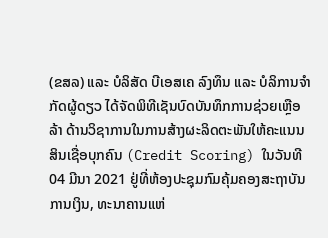(ຂສລ) ແລະ ບໍລິສັດ ບີເອສເຄ ລົງທຶນ ແລະ ບໍລິການຈໍາກັດຜູ້ດຽວ ໄດ້ຈັດພິທີເຊັນບົດບັນທຶກການຊ່ວຍເຫຼືອລ້າ ດ້ານວິຊາການໃນການສ້າງຜະລິດຕະພັນໃຫ້ຄະແນນສິນເຊື່ອບຸກຄົນ (Credit Scoring) ໃນວັນທີ04 ມີນາ 2021 ຢູ່ທີ່ຫ້ອງປະຊຸມກົມຄຸ້ມຄອງສະຖາບັນການເງິນ, ທະນາຄານແຫ່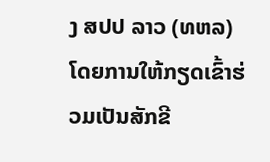ງ ສປປ ລາວ (ທຫລ) ໂດຍການໃຫ້ກຽດເຂົ້າຮ່ວມເປັນສັກຂີ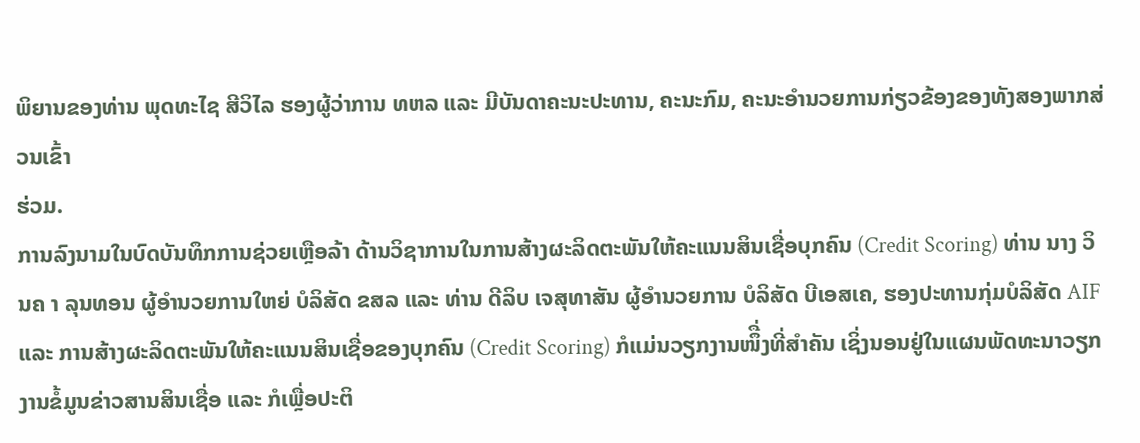ພິຍານຂອງທ່ານ ພຸດທະໄຊ ສີວິໄລ ຮອງຜູ້ວ່າການ ທຫລ ແລະ ມີບັນດາຄະນະປະທານ, ຄະນະກົມ, ຄະນະອໍານວຍການກ່ຽວຂ້ອງຂອງທັງສອງພາກສ່ວນເຂົ້າ
ຮ່ວມ.
ການລົງນາມໃນບົດບັນທຶກການຊ່ວຍເຫຼືອລ້າ ດ້ານວິຊາການໃນການສ້າງຜະລິດຕະພັນໃຫ້ຄະແນນສິນເຊື່ອບຸກຄົນ (Credit Scoring) ທ່ານ ນາງ ວິນຄ າ ລຸນທອນ ຜູ້ອໍານວຍການໃຫຍ່ ບໍລິສັດ ຂສລ ແລະ ທ່ານ ດີລິບ ເຈສຸທາສັນ ຜູ້ອໍານວຍການ ບໍລິສັດ ບີເອສເຄ, ຮອງປະທານກຸ່ມບໍລິສັດ AIF ແລະ ການສ້າງຜະລິດຕະພັນໃຫ້ຄະແນນສິນເຊື່ອຂອງບຸກຄົນ (Credit Scoring) ກໍແມ່ນວຽກງານໜຶື່ງທີ່ສໍາຄັນ ເຊິ່ງນອນຢູ່ໃນແຜນພັດທະນາວຽກງານຂໍ້ມູນຂ່າວສານສິນເຊື່ອ ແລະ ກໍເພຼື່ອປະຕິ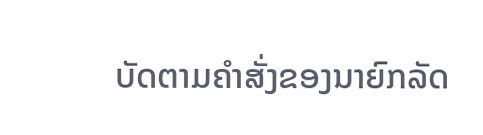ບັດຕາມຄໍາສັ່ງຂອງນາຍົກລັດ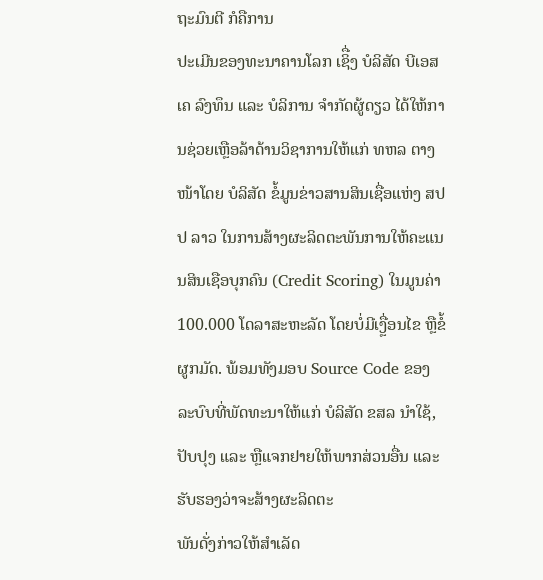ຖະມົນຕີ ກໍຄືການ
ປະເມີນຂອງທະນາຄານໂລກ ເຊິື່ງ ບໍລິສັດ ບີເອສເຄ ລົງທຶນ ແລະ ບໍລິການ ຈໍາກັດຜູ້ດຽວ ໄດ້ໃຫ້ການຊ່ວຍເຫຼືອລ້າດ້ານວິຊາການໃຫ້ແກ່ ທຫລ ຕາງໜ້າໂດຍ ບໍລິສັດ ຂໍ້ມູນຂ່າວສານສິນເຊື່ອແຫ່ງ ສປປ ລາວ ໃນການສ້າງຜະລິດຕະພັນການໃຫ້ຄະແນນສິນເຊືອບຸກຄົນ (Credit Scoring) ໃນມູນຄ່າ 100.000 ໂດລາສະຫະລັດ ໂດຍບໍ່ມີເງຼື່ອນໄຂ ຫຼືຂໍ້ຜູກມັດ. ພ້ອມທັງມອບ Source Code ຂອງລະບົບທີ່ພັດທະນາໃຫ້ແກ່ ບໍລິສັດ ຂສລ ນໍາໃຊ້, ປັບປຸງ ແລະ ຫຼືແຈກຢາຍໃຫ້ພາກສ່ວນອື່ນ ແລະ ຮັບຮອງວ່າຈະສ້າງຜະລິດຕະ
ພັນດັ່ງກ່າວໃຫ້ສໍາເລັດ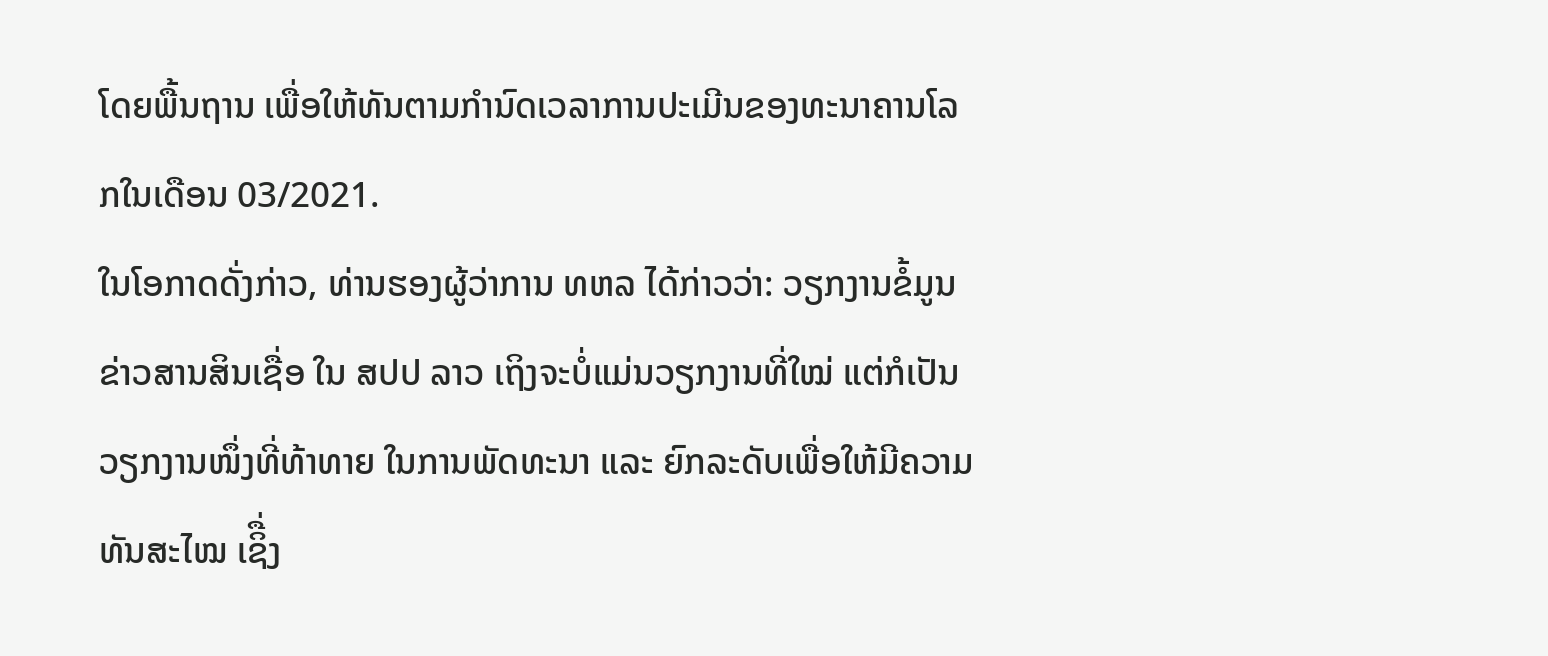ໂດຍພື້ນຖານ ເພື່ອໃຫ້ທັນຕາມກໍານົດເວລາການປະເມີນຂອງທະນາຄານໂລກໃນເດືອນ 03/2021.
ໃນໂອກາດດັ່ງກ່າວ, ທ່ານຮອງຜູ້ວ່າການ ທຫລ ໄດ້ກ່າວວ່າ: ວຽກງານຂໍ້ມູນຂ່າວສານສິນເຊື່ອ ໃນ ສປປ ລາວ ເຖິງຈະບໍ່ແມ່ນວຽກງານທີ່ໃໝ່ ແຕ່ກໍເປັນວຽກງານໜຶ່ງທີ່ທ້າທາຍ ໃນການພັດທະນາ ແລະ ຍົກລະດັບເພື່ອໃຫ້ມີຄວາມທັນສະໄໝ ເຊິື່ງ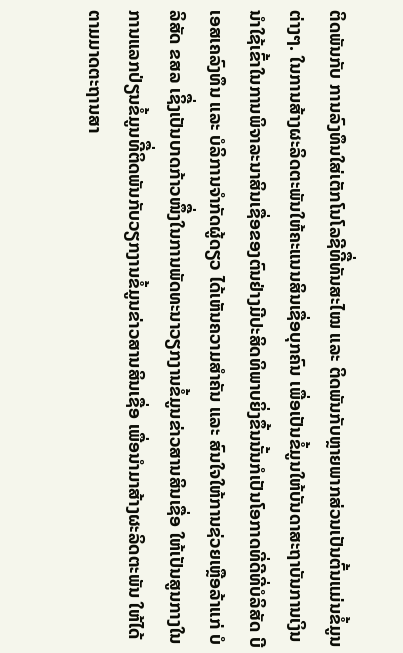ຕິດພັນກັບ ການລົງທຶນໃສ່ເຕັກໂນໂລຊີທີື່ທັນສະໄໝ ແລະ ຕິດພັນກັບຫຼາຍພາກສ່ວນເປັນຕົ້ນແມ່ນຂໍ້ມູນຕ່າງໆ. ໃນການສ້າງຜະລິດຕະພັນໃຫ້ຄະແນນສິນເຊື່ອບຸກຄົນ ເພື່ອເປັນຂໍ້ມູນໃຫ້ບັນດາສະຖາບັນການເງິນນໍາໃຊ້ເຂົ້າໃນການພິຈາລະນາສິນເຊື່ອຂອງຕົນຢ່າງມີປະສິດທິພາບຍິ່ງຂຶ້ນນັ້ນກໍເປັນໂອກາດທີ່ດີທີ່ບໍລິສັດ ບີເອສເຄລົງທຶນ ແລະ ບໍລິການຈໍາກັດຜູ້ດຽວ ໄດ້ເຫັນຄວາມສໍາຄັນ ແລະ ສົນໃຈໃຫ້ການຊ່ວຍເຫຼືອລ້າແກ່ ບໍລິສັດ ຂສລ ເຊິື່ງເປັນບາດກ້າວໜຶື່ງໃນການພັດທະນາວຽກງານຂໍ້ມູນຂ່າວສານສິນເຊື່ອ ໃຫ້ເປັນສູນກາງໃນການແລກປ່ຽນຂໍ້ມູນທີື່ຕິດພັນກັບວຽກງານຂໍ້ມູນຂ່າວສານສິນເຊື່ອ ເພື່ອນໍາມາສ້າງຜະລິດຕະພັນ ໃຫ້ໄດ້ຕາມມາດຕະຖານສາ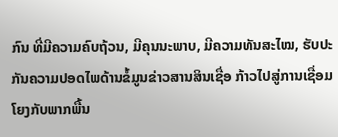ກົນ ທີ່ມີຄວາມຄົບຖ້ວນ, ມີຄຸນນະພາບ, ມີຄວາມທັນສະໄໝ, ຮັບປະກັນຄວາມປອດໄພດ້ານຂໍ້ມູນຂ່າວສານສິນເຊື່ອ ກ້າວໄປສູ່ການເຊື່ອມໂຍງກັບພາກພື້ນ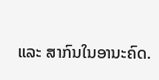ແລະ ສາກົນໃນອານະຄົດ.